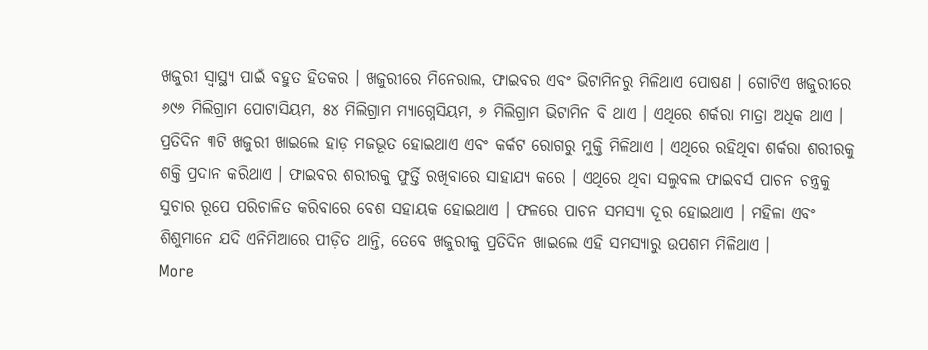ଖଜୁରୀ ସ୍ୱାସ୍ଥ୍ୟ ପାଇଁ ବହୁତ ହିତକର । ଖଜୁରୀରେ ମିନେରାଲ, ଫାଇବର ଏବଂ ଭିଟାମିନରୁ ମିଳିଥାଏ ପୋଷଣ । ଗୋଟିଏ ଖଜୁରୀରେ ୬୯୬ ମିଲିଗ୍ରାମ ପୋଟାସିୟମ, ୫୪ ମିଲିଗ୍ରାମ ମ୍ୟାଗ୍ନେସିୟମ, ୬ ମିଲିଗ୍ରାମ ଭିଟାମିନ ବି ଥାଏ । ଏଥିରେ ଶର୍କରା ମାତ୍ରା ଅଧିକ ଥାଏ । ପ୍ରତିଦିନ ୩ଟି ଖଜୁରୀ ଖାଇଲେ ହାଡ଼ ମଜଭୂତ ହୋଇଥାଏ ଏବଂ କର୍କଟ ରୋଗରୁ ମୁକ୍ତି ମିଳିଥାଏ । ଏଥିରେ ରହିଥିବା ଶର୍କରା ଶରୀରକୁ ଶକ୍ତି ପ୍ରଦାନ କରିଥାଏ । ଫାଇବର ଶରୀରକୁ ଫୁର୍ତ୍ତି ରଖିବାରେ ସାହାଯ୍ୟ କରେ । ଏଥିରେ ଥିବା ସଲୁବଲ ଫାଇବର୍ସ ପାଚନ ଚନ୍ତ୍ରକୁ ସୁଚାର ରୂପେ ପରିଚାଳିତ କରିବାରେ ବେଶ ସହାୟକ ହୋଇଥାଏ । ଫଳରେ ପାଚନ ସମସ୍ୟା ଦୂର ହୋଇଥାଏ । ମହିଳା ଏବଂ ଶିଶୁମାନେ ଯଦି ଏନିମିଆରେ ପୀଡ଼ିତ ଥାନ୍ତି, ତେବେ ଖଜୁରୀକୁ ପ୍ରତିଦିନ ଖାଇଲେ ଏହି ସମସ୍ୟାରୁ ଉପଶମ ମିଳିଥାଏ ।
More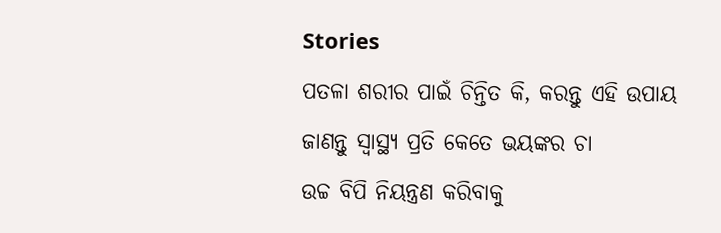Stories
ପତଳା ଶରୀର ପାଇଁ ଚିନ୍ତିତ କି, କରନ୍ତୁ ଏହି ଉପାୟ
ଜାଣନ୍ତୁ ସ୍ବାସ୍ଥ୍ୟ ପ୍ରତି କେତେ ଭୟଙ୍କର ଚା
ଉଚ୍ଚ ବିପି ନିୟନ୍ତ୍ରଣ କରିବାକୁ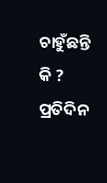ଚାହୁଁଛନ୍ତି କି ? ପ୍ରତିଦିନ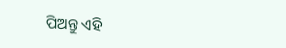ପିଅନ୍ତୁ ଏହି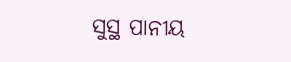ସୁସ୍ଥ ପାନୀୟ